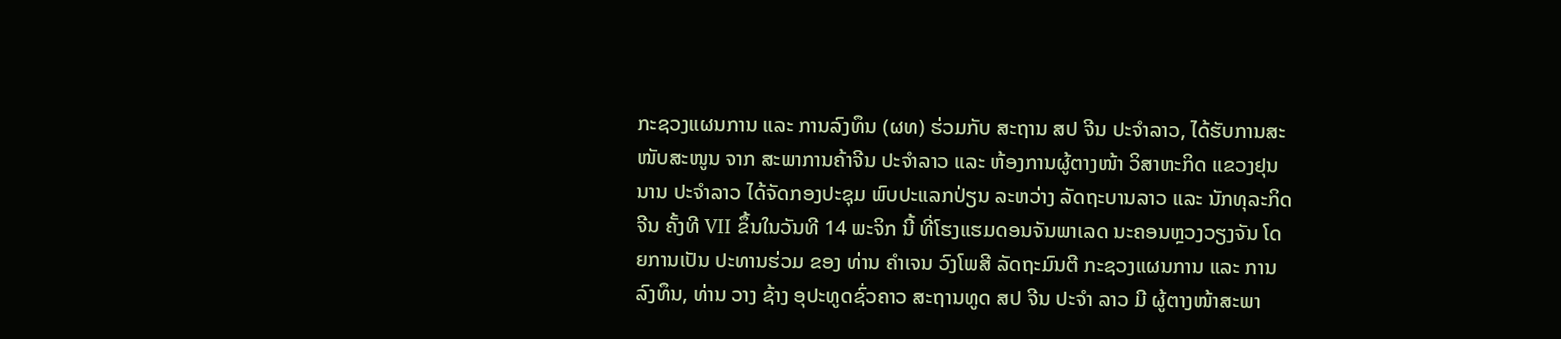ກະຊວງແຜນການ ແລະ ການລົງທຶນ (ຜທ) ຮ່ວມກັບ ສະຖານ ສປ ຈີນ ປະຈຳລາວ, ໄດ້ຮັບການສະໜັບສະໜູນ ຈາກ ສະພາການຄ້າຈີນ ປະຈຳລາວ ແລະ ຫ້ອງການຜູ້ຕາງໜ້າ ວິສາຫະກິດ ແຂວງຢຸນນານ ປະຈຳລາວ ໄດ້ຈັດກອງປະຊຸມ ພົບປະແລກປ່ຽນ ລະຫວ່າງ ລັດຖະບານລາວ ແລະ ນັກທຸລະກິດຈີນ ຄັ້ງທີ VII ຂຶ້ນໃນວັນທີ 14 ພະຈິກ ນີ້ ທີ່ໂຮງແຮມດອນຈັນພາເລດ ນະຄອນຫຼວງວຽງຈັນ ໂດຍການເປັນ ປະທານຮ່ວມ ຂອງ ທ່ານ ຄຳເຈນ ວົງໂພສີ ລັດຖະມົນຕີ ກະຊວງແຜນການ ແລະ ການລົງທຶນ, ທ່ານ ວາງ ຊ້າງ ອຸປະທູດຊົ່ວຄາວ ສະຖານທູດ ສປ ຈີນ ປະຈໍາ ລາວ ມີ ຜູ້ຕາງໜ້າສະພາ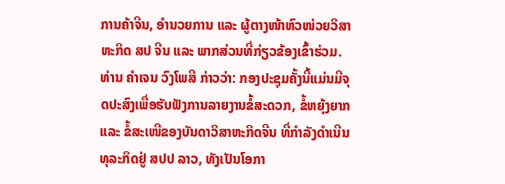ການຄ້າຈີນ, ອໍານວຍການ ແລະ ຜູ້ຕາງໜ້າຫົວໜ່ວຍວິສາຫະກິດ ສປ ຈີນ ແລະ ພາກສ່ວນທີ່ກ່ຽວຂ້ອງເຂົ້າຮ່ວມ. ທ່ານ ຄຳເຈນ ວົງໂພສີ ກ່າວວ່າ: ກອງປະຊຸມຄັ້ງນີ້ແມ່ນມີຈຸດປະສົງເພື່ອຮັບຟັງການລາຍງານຂໍ້ສະດວກ, ຂໍ້ຫຍຸ້ງຍາກ ແລະ ຂໍ້ສະເໜີຂອງບັນດາວິສາຫະກິດຈີນ ທີ່ກໍາລັງດໍາເນີນທຸລະກິດຢູ່ ສປປ ລາວ, ທັງເປັນໂອກາ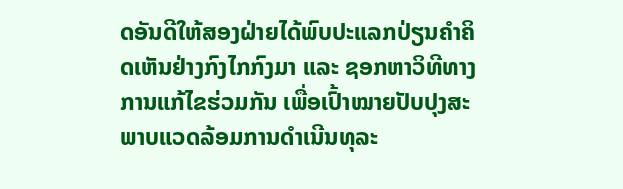ດອັນດີໃຫ້ສອງຝ່າຍໄດ້ພົບປະແລກປ່ຽນຄໍາຄິດເຫັນຢ່າງກົງໄກກົງມາ ແລະ ຊອກຫາວິທີທາງການແກ້ໄຂຮ່ວມກັນ ເພື່ອເປົ້າໝາຍປັບປຸງສະພາບແວດລ້ອມການດຳເນີນທຸລະ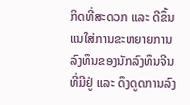ກິດທີ່ສະດວກ ແລະ ດີຂຶ້ນ ແນໃສ່ການຂະຫຍາຍການລົງທຶນຂອງນັກລົງທຶນຈີນທີ່ມີຢູ່ ແລະ ດຶງດູດການລົງ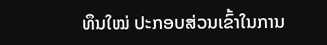ທຶນໃໝ່ ປະກອບສ່ວນເຂົ້າໃນການ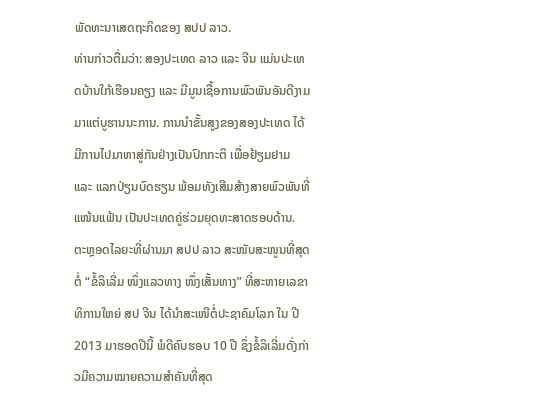ພັດທະນາເສດຖະກິດຂອງ ສປປ ລາວ.
ທ່ານກ່າວຕື່ມວ່າ: ສອງປະເທດ ລາວ ແລະ ຈີນ ແມ່ນປະເທດບ້ານໃກ້ເຮືອນຄຽງ ແລະ ມີມູນເຊື້ອການພົວພັນອັນດີງາມມາແຕ່ບູຮານນະການ. ການນໍາຂັ້ນສູງຂອງສອງປະເທດ ໄດ້ມີການໄປມາຫາສູ່ກັນຢ່າງເປັນປົກກະຕິ ເພື່ອຢ້ຽມຢາມ ແລະ ແລກປ່ຽນບົດຮຽນ ພ້ອມທັງເສີມສ້າງສາຍພົວພັນທີ່ແໜ້ນແຟ້ນ ເປັນປະເທດຄູ່ຮ່ວມຍຸດທະສາດຮອບດ້ານ. ຕະຫຼອດໄລຍະທີ່ຜ່ານມາ ສປປ ລາວ ສະໜັບສະໜູນທີ່ສຸດ ຕໍ່ “ຂໍ້ລິເລີ່ມ ໜຶ່ງແລວທາງ ໜຶ່ງເສັ້ນທາງ” ທີ່ສະຫາຍເລຂາທິການໃຫຍ່ ສປ ຈີນ ໄດ້ນໍາສະເໜີຕໍ່ປະຊາຄົມໂລກ ໃນ ປີ 2013 ມາຮອດປີນີ້ ພໍດີຄົບຮອບ 10 ປີ ຊຶ່ງຂໍ້ລິເລີ່ມດັ່ງກ່າວມີຄວາມໝາຍຄວາມສຳຄັນທີ່ສຸດ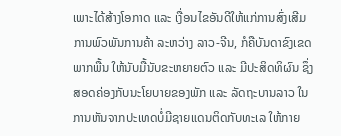ເພາະໄດ້ສ້າງໂອກາດ ແລະ ເງື່ອນໄຂອັນດີໃຫ້ແກ່ການສົ່ງເສີມການພົວພັນການຄ້າ ລະຫວ່າງ ລາວ-ຈີນ, ກໍຄືບັນດາຂົງເຂດພາກພື້ນ ໃຫ້ນັບມື້ນັບຂະຫຍາຍຕົວ ແລະ ມີປະສິດທິຜົນ ຊຶ່ງສອດຄ່ອງກັບນະໂຍບາຍຂອງພັກ ແລະ ລັດຖະບານລາວ ໃນການຫັນຈາກປະເທດບໍ່ມີຊາຍແດນຕິດກັບທະເລ ໃຫ້ກາຍ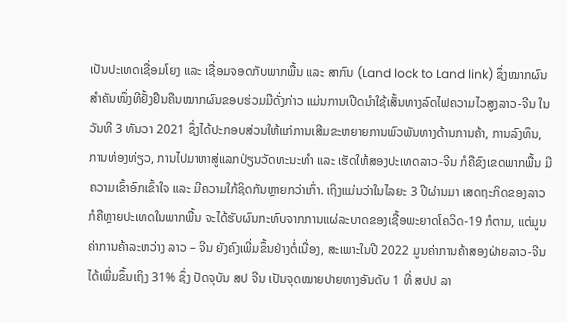ເປັນປະເທດເຊື່ອມໂຍງ ແລະ ເຊື່ອມຈອດກັບພາກພື້ນ ແລະ ສາກົນ (Land lock to Land link) ຊຶ່ງໝາກຜົນສໍາຄັນໜຶ່ງທີຢັ້ງຢືນຄືນໝາກຜົນຂອບຮ່ວມມືດັ່ງກ່າວ ແມ່ນການເປີດນໍາໃຊ້ເສັ້ນທາງລົດໄຟຄວາມໄວສູງລາວ-ຈີນ ໃນວັນທີ 3 ທັນວາ 2021 ຊຶ່ງໄດ້ປະກອບສ່ວນໃຫ້ແກ່ການເສີມຂະຫຍາຍການພົວພັນທາງດ້ານການຄ້າ, ການລົງທຶນ, ການທ່ອງທ່ຽວ, ການໄປມາຫາສູ່ແລກປ່ຽນວັດທະນະທຳ ແລະ ເຮັດໃຫ້ສອງປະເທດລາວ-ຈີນ ກໍຄືຂົງເຂດພາກພື້ນ ມີຄວາມເຂົ້າອົກເຂົ້າໃຈ ແລະ ມີຄວາມໃກ້ຊິດກັນຫຼາຍກວ່າເກົ່າ. ເຖິງແມ່ນວ່າໃນໄລຍະ 3 ປີຜ່ານມາ ເສດຖະກິດຂອງລາວ ກໍຄືຫຼາຍປະເທດໃນພາກພື້ນ ຈະໄດ້ຮັບຜົນກະທົບຈາກການແຜ່ລະບາດຂອງເຊື້ອພະຍາດໂຄວິດ-19 ກໍຕາມ, ແຕ່ມູນຄ່າການຄ້າລະຫວ່າງ ລາວ – ຈີນ ຍັງຄົງເພີ່ມຂຶ້ນຢ່າງຕໍ່ເນື່ອງ, ສະເພາະໃນປີ 2022 ມູນຄ່າການຄ້າສອງຝ່າຍລາວ-ຈີນໄດ້ເພີ່ມຂຶ້ນເຖິງ 31% ຊຶ່ງ ປັດຈຸບັນ ສປ ຈີນ ເປັນຈຸດໝາຍປາຍທາງອັນດັບ 1 ທີ່ ສປປ ລາ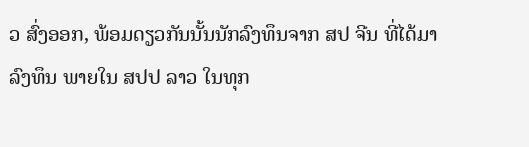ວ ສົ່ງອອກ, ພ້ອມດຽວກັນນັ້ນນັກລົງທຶນຈາກ ສປ ຈີນ ທີ່ໄດ້ມາລົງທຶນ ພາຍໃນ ສປປ ລາວ ໃນທຸກ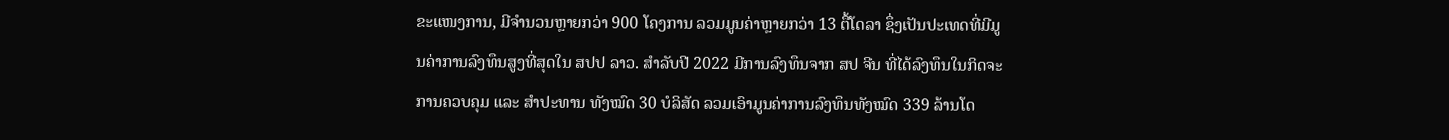ຂະແໜງການ, ມີຈຳນວນຫຼາຍກວ່າ 900 ໂຄງການ ລວມມູນຄ່າຫຼາຍກວ່າ 13 ຕື້ໂດລາ ຊຶ່ງເປັນປະເທດທີ່ມີມູນຄ່າການລົງທຶນສູງທີ່ສຸດໃນ ສປປ ລາວ. ສໍາລັບປີ 2022 ມີການລົງທຶນຈາກ ສປ ຈີນ ທີ່ໄດ້ລົງທຶນໃນກິດຈະການຄວບຄຸມ ແລະ ສໍາປະທານ ທັງໝົດ 30 ບໍລິສັດ ລວມເອົາມູນຄ່າການລົງທຶນທັງໝົດ 339 ລ້ານໂດ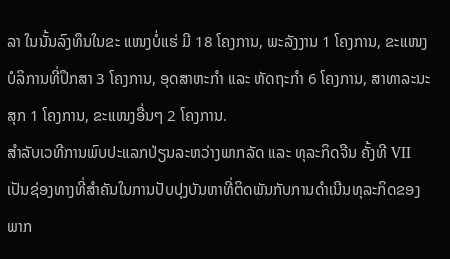ລາ ໃນນັ້ນລົງທຶນໃນຂະ ແໜງບໍ່ແຮ່ ມີ 18 ໂຄງການ, ພະລັງງານ 1 ໂຄງການ, ຂະແໜງບໍລິການທີ່ປຶກສາ 3 ໂຄງການ, ອຸດສາຫະກໍາ ແລະ ຫັດຖະກໍາ 6 ໂຄງການ, ສາທາລະນະສຸກ 1 ໂຄງການ, ຂະແໜງອື່ນໆ 2 ໂຄງການ.
ສຳລັບເວທີການພົບປະແລກປ່ຽນລະຫວ່າງພາກລັດ ແລະ ທຸລະກິດຈີນ ຄັ້ງທີ VII ເປັນຊ່ອງທາງທີ່ສຳຄັນໃນການປັບປຸງບັນຫາທີ່ຕິດພັນກັບການດຳເນີນທຸລະກິດຂອງພາກ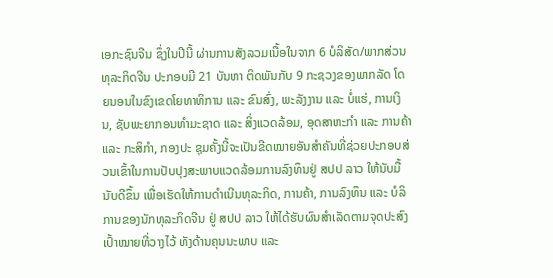ເອກະຊົນຈີນ ຊຶ່ງໃນປີນີ້ ຜ່ານການສັງລວມເນື້ອໃນຈາກ 6 ບໍລິສັດ/ພາກສ່ວນທຸລະກິດຈີນ ປະກອບມີ 21 ບັນຫາ ຕິດພັນກັບ 9 ກະຊວງຂອງພາກລັດ ໂດຍນອນໃນຂົງເຂດໂຍທາທິການ ແລະ ຂົນສົ່ງ, ພະລັງງານ ແລະ ບໍ່ແຮ່, ການເງິນ, ຊັບພະຍາກອນທຳມະຊາດ ແລະ ສິ່ງແວດລ້ອມ, ອຸດສາຫະກຳ ແລະ ການຄ້າ ແລະ ກະສິກຳ, ກອງປະ ຊຸມຄັ້ງນີ້ຈະເປັນຂີດໝາຍອັນສໍາຄັນທີ່ຊ່ວຍປະກອບສ່ວນເຂົ້າໃນການປັບປຸງສະພາບແວດລ້ອມການລົງທຶນຢູ່ ສປປ ລາວ ໃຫ້ນັບມື້ນັບດີຂຶ້ນ ເພື່ອເຮັດໃຫ້ການດໍາເນີນທຸລະກິດ, ການຄ້າ, ການລົງທຶນ ແລະ ບໍລິການຂອງນັກທຸລະກິດຈີນ ຢູ່ ສປປ ລາວ ໃຫ້ໄດ້ຮັບຜົນສໍາເລັດຕາມຈຸດປະສົງເປົ້າໝາຍທີ່ວາງໄວ້ ທັງດ້ານຄຸນນະພາບ ແລະ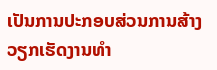ເປັນການປະກອບສ່ວນການສ້າງວຽກເຮັດງານທໍາ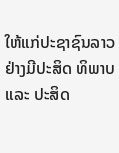ໃຫ້ແກ່ປະຊາຊົນລາວຢ່າງມີປະສິດ ທິພາບ ແລະ ປະສິດ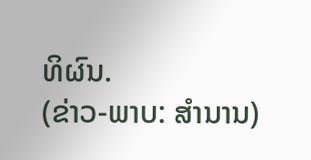ທິຜົນ.
(ຂ່າວ-ພາບ: ສຳນານ)